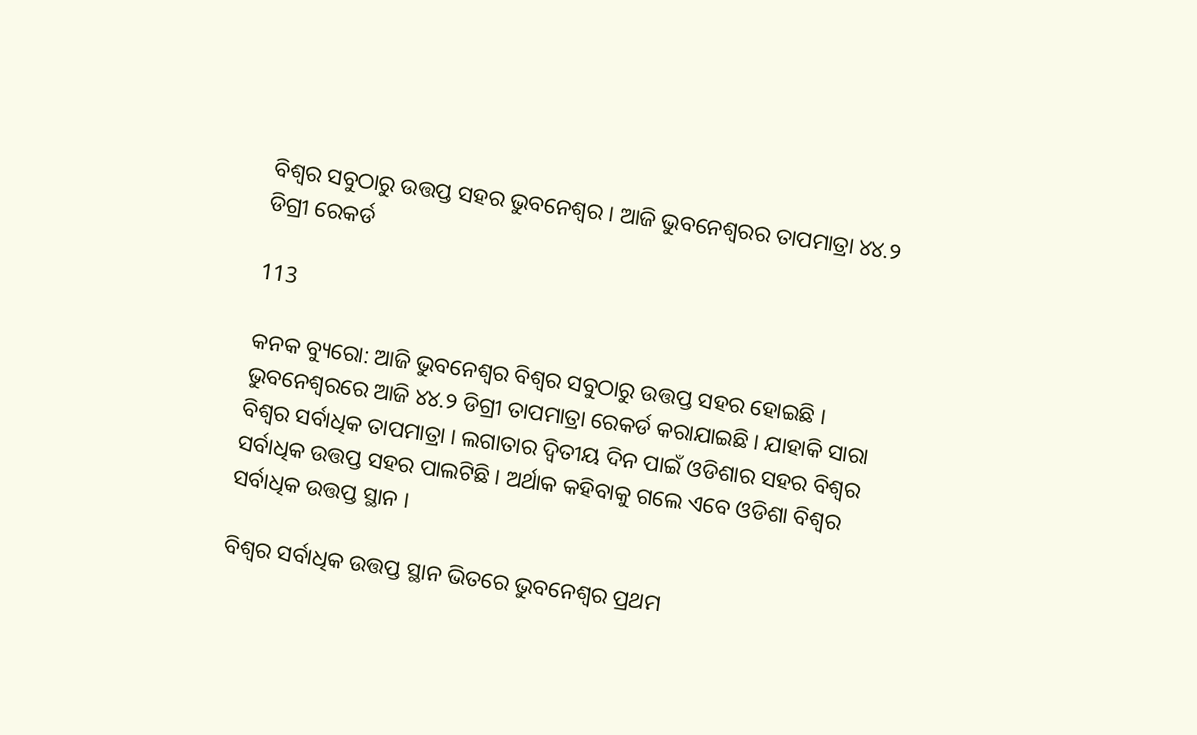ବିଶ୍ୱର ସବୁଠାରୁ ଉତ୍ତପ୍ତ ସହର ଭୁବନେଶ୍ୱର । ଆଜି ଭୁବନେଶ୍ୱରର ତାପମାତ୍ରା ୪୪.୨ ଡିଗ୍ରୀ ରେକର୍ଡ

113

କନକ ବ୍ୟୁରୋ: ଆଜି ଭୁବନେଶ୍ୱର ବିଶ୍ୱର ସବୁଠାରୁ ଉତ୍ତପ୍ତ ସହର ହୋଇଛି । ଭୁବନେଶ୍ୱରରେ ଆଜି ୪୪.୨ ଡିଗ୍ରୀ ତାପମାତ୍ରା ରେକର୍ଡ କରାଯାଇଛି । ଯାହାକି ସାରା ବିଶ୍ୱର ସର୍ବାଧିକ ତାପମାତ୍ରା । ଲଗାତାର ଦ୍ୱିତୀୟ ଦିନ ପାଇଁ ଓଡିଶାର ସହର ବିଶ୍ୱର ସର୍ବାଧିକ ଉତ୍ତପ୍ତ ସହର ପାଲଟିଛି । ଅର୍ଥାକ କହିବାକୁ ଗଲେ ଏବେ ଓଡିଶା ବିଶ୍ୱର ସର୍ବାଧିକ ଉତ୍ତପ୍ତ ସ୍ଥାନ ।

ବିଶ୍ୱର ସର୍ବାଧିକ ଉତ୍ତପ୍ତ ସ୍ଥାନ ଭିତରେ ଭୁବନେଶ୍ୱର ପ୍ରଥମ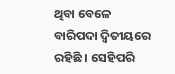ଥିବା ବେଳେ ବାରିପଦା ଦ୍ୱିତୀୟରେ ରହିଛି । ସେହିପରି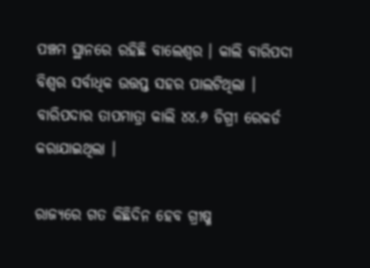ପଞ୍ଚମ ସ୍ଥାନରେ ରହିଛି ବାଲେଶ୍ୱର । କାଲି ବାରିପଦା ବିଶ୍ୱର ସର୍ବାଧିକ ଉତ୍ତପ୍ତ ସହର ପାଲଟିଥିଲା । ବାରିପଦାର ତାପମାତ୍ରା କାଲି ୪୪.୬ ଡିଗ୍ରୀ ରେକର୍ଡ କରାଯାଇଥିଲା ।

ରାଜ୍ୟରେ ଗତ କିଛିଦିନ ହେବ ଗ୍ରୀଷ୍ମ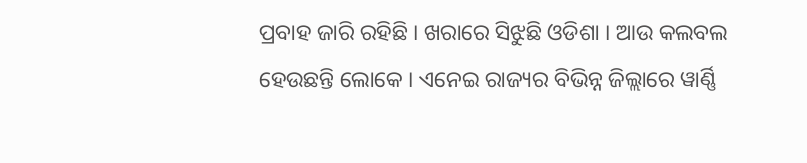ପ୍ରବାହ ଜାରି ରହିଛି । ଖରାରେ ସିଝୁଛି ଓଡିଶା । ଆଉ କଲବଲ ହେଉଛନ୍ତି ଲୋକେ । ଏନେଇ ରାଜ୍ୟର ବିଭିନ୍ନ ଜିଲ୍ଲାରେ ୱାର୍ଣ୍ଣି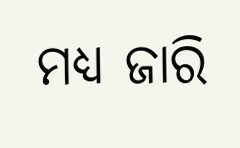ମଧ୍ୟ ଜାରି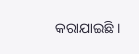କରାଯାଇଛି ।